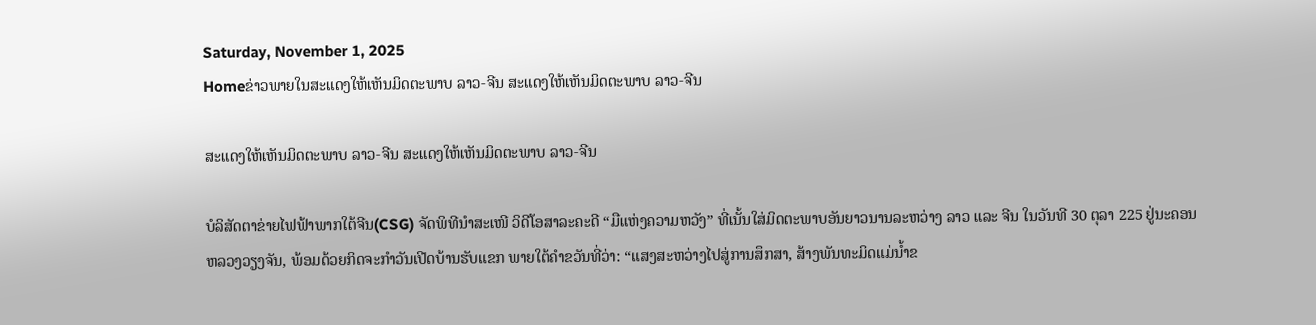Saturday, November 1, 2025
Homeຂ່າວພາຍໃນສະແດງໃຫ້ເຫັນມິດຕະພາບ ລາວ-ຈີນ ສະແດງໃຫ້ເຫັນມິດຕະພາບ ລາວ-ຈີນ

ສະແດງໃຫ້ເຫັນມິດຕະພາບ ລາວ-ຈີນ ສະແດງໃຫ້ເຫັນມິດຕະພາບ ລາວ-ຈີນ

ບໍລິສັດຕາຂ່າຍໄຟຟ້າພາກໃຕ້ຈີນ(CSG) ຈັດພິທີນໍາສະເໜີ ວິດີໂອສາລະຄະດີ “ມືແຫ່ງຄວາມຫວັງ” ທີ່ເນັ້ນໃສ່ມິດຕະພາບອັນຍາວນານລະຫວ່າງ ລາວ ແລະ ຈີນ ໃນວັນທີ 30 ຕຸລາ 225 ຢູ່ນະຄອນຫລວງວຽງຈັນ, ພ້ອມດ້ວຍກິດຈະກຳວັນເປີດບ້ານຮັບແຂກ ພາຍໃຕ້ຄຳຂວັນທີ່ວ່າ: “ແສງສະຫວ່າງໄປສູ່ການສຶກສາ, ສ້າງພັນທະມິດແມ່ນ້ຳຂ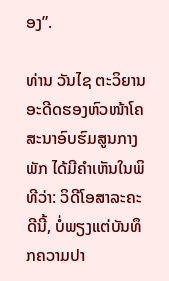ອງ”.

ທ່ານ ວັນໄຊ ຕະວິຍານ ອະດີດຮອງຫົວໜ້າໂຄສະນາອົບຮົມສູນກາງພັກ ໄດ້ມີຄໍາເຫັນໃນພິທີວ່າ: ວິດີໂອສາລະຄະດີນີ້, ບໍ່ພຽງແຕ່ບັນທຶກຄວາມປາ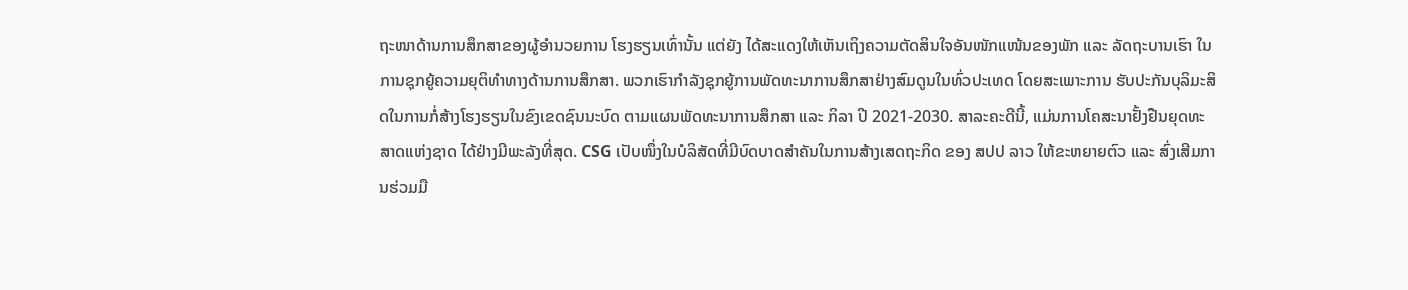ຖະໜາດ້ານການສຶກສາຂອງຜູ້ອຳນວຍການ ໂຮງຮຽນເທົ່ານັ້ນ ແຕ່ຍັງ ໄດ້ສະແດງໃຫ້ເຫັນເຖິງຄວາມຕັດສິນໃຈອັນໜັກແໜ້ນຂອງພັກ ແລະ ລັດຖະບານເຮົາ ໃນການຊຸກຍູ້ຄວາມຍຸຕິທໍາທາງດ້ານການສຶກສາ. ພວກເຮົາກຳລັງຊຸກຍູ້ການພັດທະນາການສຶກສາຢ່າງສົມດູນໃນທົ່ວປະເທດ ໂດຍສະເພາະການ ຮັບປະກັນບຸລິມະສິດໃນການກໍ່ສ້າງໂຮງຮຽນໃນຂົງເຂດຊົນນະບົດ ຕາມແຜນພັດທະນາການສຶກສາ ແລະ ກິລາ ປີ 2021-2030. ສາລະຄະດີນີ້, ແມ່ນການໂຄສະນາຢັ້ງຢືນຍຸດທະສາດແຫ່ງຊາດ ໄດ້ຢ່າງມີພະລັງທີ່ສຸດ. CSG ເປັບໜຶ່ງໃນບໍລິສັດທີ່ມີບົດບາດສຳຄັນໃນການສ້າງເສດຖະກິດ ຂອງ ສປປ ລາວ ໃຫ້ຂະຫຍາຍຕົວ ແລະ ສົ່ງເສີມການຮ່ວມມື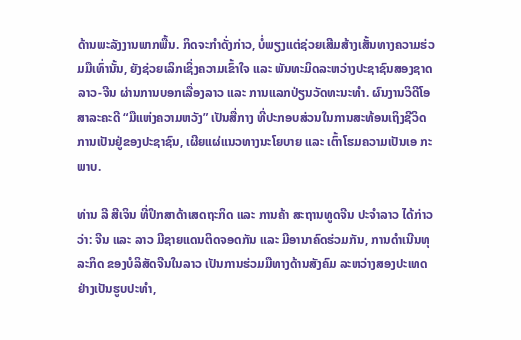ດ້ານພະລັງງານພາກພື້ນ. ກິດຈະກຳດັ່ງກ່າວ, ບໍ່ພຽງແຕ່ຊ່ວຍເສີມສ້າງເສັ້ນທາງຄວາມຮ່ວມມືເທົ່ານັ້ນ, ຍັງຊ່ວຍເລິກເຊິ່ງຄວາມເຂົ້າໃຈ ແລະ ພັນທະມິດລະຫວ່າງປະຊາຊົນສອງຊາດລາວ-ຈີນ ຜ່ານການບອກເລື່ອງລາວ ແລະ ການແລກປ່ຽນວັດທະນະທຳ. ຜົນງານວິດີໂອສາລະຄະດີ “ມືແຫ່ງຄວາມຫວັງ” ເປັນສື່ກາງ ທີ່ປະກອບສ່ວນໃນການສະທ້ອນເຖິງຊີວິດການເປັນຢູ່ຂອງປະຊາຊົນ, ເຜີຍແຜ່ແນວທາງນະໂຍບາຍ ແລະ ເຕົ້າໂຮມຄວາມເປັນເອ ກະພາບ.

ທ່ານ ລີ ສີເຈິນ ທີ່ປຶກສາດ້າເສດຖະກິດ ແລະ ການຄ້າ ສະຖານທູດຈີນ ປະຈໍາລາວ ໄດ້ກ່າວວ່າ: ຈີນ ແລະ ລາວ ມີຊາຍແດນຕິດຈອດກັນ ແລະ ມີອານາຄົດຮ່ວມກັນ, ການດຳເນີນທຸລະກິດ ຂອງບໍລິສັດຈີນໃນລາວ ເປັນການຮ່ວມມືທາງດ້ານສັງຄົມ ລະຫວ່າງສອງປະເທດຢ່າງເປັນຮູບປະທໍາ,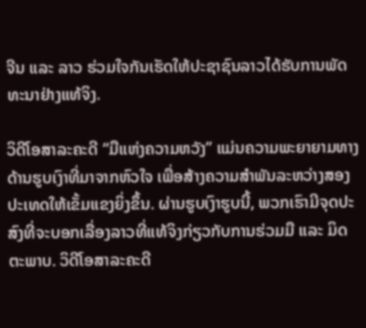ຈີນ ແລະ ລາວ ຮ່ວມໃຈກັນເຮັດໃຫ້ປະຊາຊົນລາວໄດ້ຮັບການພັດທະນາຢ່າງແທ້ຈິງ.

ວິດີໂອສາລະຄະດີ “ມືແຫ່ງຄວາມຫວັງ” ແມ່ນຄວາມພະຍາຍາມທາງດ້ານຮູບເງົາທີ່ມາຈາກຫົວໃຈ ເພື່ອສ້າງຄວາມສໍາພັນລະຫວ່າງສອງປະເທດໃຫ້ເຂັ້ມແຂງຍິ່ງຂຶ້ນ. ຜ່ານຮູບເງົາຮູບນີ້, ພວກເຮົາມີຈຸດປະສົງທີ່ຈະບອກເລື່ອງລາວທີ່ແທ້ຈິງກ່ຽວກັບການຮ່ວມມື ແລະ ມິດຕະພາບ. ວິດີໂອສາລະຄະດີ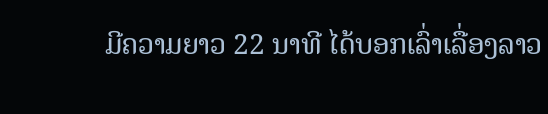ມີຄວາມຍາວ 22 ນາທີ ໄດ້ບອກເລົ່າເລື່ອງລາວ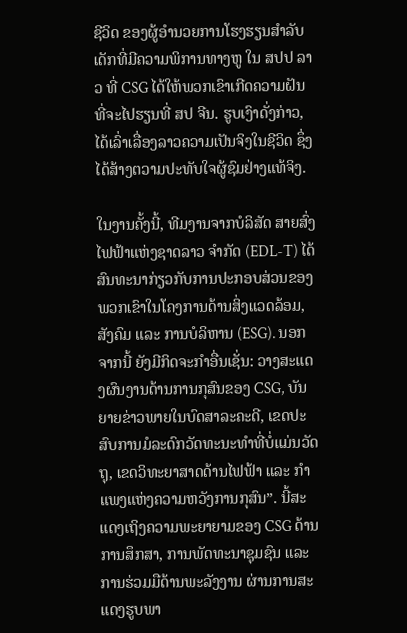ຊີວິດ ຂອງຜູ້ອຳນວຍການໂຮງຮຽນສໍາລັບເດັກທີ່ມີຄວາມພິການທາງຫູ ໃນ ສປປ ລາວ ທີ່ CSG ໄດ້ໃຫ້ພວກເຂົາເກີດຄວາມຝັນທີ່ຈະໄປຮຽນທີ່ ສປ ຈີນ. ຮູບເງົາດັ່ງກ່າວ, ໄດ້ເລົ່າເລື່ອງລາວຄວາມເປັນຈິງໃນຊີວິດ ຊຶ່ງໄດ້ສ້າງຕວາມປະທັບໃຈຜູ້ຊົມຢ່າງແທ້ຈິງ.

ໃນງານຄັ້ງນີ້, ທີມງານຈາກບໍລິສັດ ສາຍສົ່ງໄຟຟ້າແຫ່ງຊາດລາວ ຈໍາກັດ (EDL-T) ໄດ້ສົນທະນາກ່ຽວກັບການປະກອບສ່ວນຂອງພວກເຂົາໃນໂຄງການດ້ານສິ່ງແວດລ້ອມ, ສັງຄົມ ແລະ ການບໍລິຫານ (ESG). ນອກຈາກນີ້ ຍັງມີກິດຈະກຳອື່ນເຊັ່ນ: ວາງສະແດງຜົນງານດ້ານການກຸສົນຂອງ CSG, ບັນຍາຍຂ່າວພາຍໃນບົດສາລະຄະດີ, ເຂດປະສົບການມໍລະດົກວັດທະນະທຳທີ່ບໍ່ແມ່ນວັດຖຸ, ເຂດວິທະຍາສາດດ້ານໄຟຟ້າ ແລະ ກຳແພງແຫ່ງຄວາມຫວັງການກຸສົນ”. ນີ້ສະແດງເຖິງຄວາມພະຍາຍາມຂອງ CSG ດ້ານການສຶກສາ, ການພັດທະນາຊຸມຊົນ ແລະ ການຮ່ວມມືດ້ານພະລັງງານ ຜ່ານການສະແດງຮູບພາ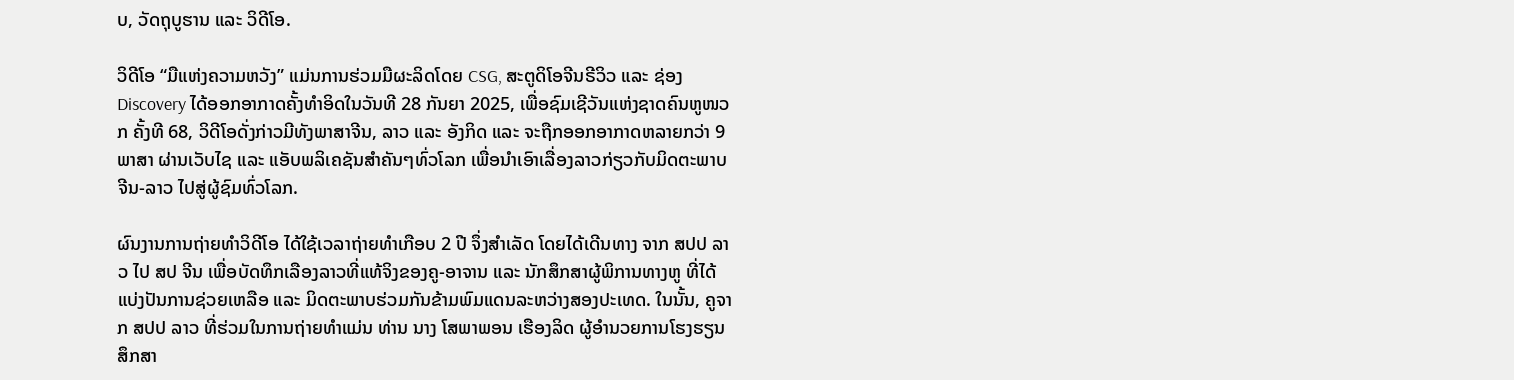ບ, ວັດຖຸບູຮານ ແລະ ວິດີໂອ.

ວິດີໂອ “ມືແຫ່ງຄວາມຫວັງ” ແມ່ນການຮ່ວມມືຜະລິດໂດຍ CSG, ສະຕູດິໂອຈີນຣີວິວ ແລະ ຊ່ອງ Discovery ໄດ້ອອກອາກາດຄັ້ງທຳອິດໃນວັນທີ 28 ກັນຍາ 2025, ເພື່ອຊົມເຊີວັນແຫ່ງຊາດຄົນຫູໜວກ ຄັ້ງທີ 68, ວິດີໂອດັ່ງກ່າວມີທັງພາສາຈີນ, ລາວ ແລະ ອັງກິດ ແລະ ຈະຖືກອອກອາກາດຫລາຍກວ່າ 9 ພາສາ ຜ່ານເວັບໄຊ ແລະ ແອັບພລິເຄຊັນສຳຄັນໆທົ່ວໂລກ ເພື່ອນຳເອົາເລື່ອງລາວກ່ຽວກັບມິດຕະພາບ ຈີນ-ລາວ ໄປສູ່ຜູ້ຊົມທົ່ວໂລກ.

ຜົນງານການຖ່າຍທໍາວິດີໂອ ໄດ້ໃຊ້ເວລາຖ່າຍທໍາເກືອບ 2 ປີ ຈຶ່ງສໍາເລັດ ໂດຍໄດ້ເດີນທາງ ຈາກ ສປປ ລາວ ໄປ ສປ ຈີນ ເພື່ອບັດທຶກເລືອງລາວທີ່ແທ້ຈິງຂອງຄູ-ອາຈານ ແລະ ນັກສຶກສາຜູ້ພິການທາງຫູ ທີ່ໄດ້ແບ່ງປັນການຊ່ວຍເຫລືອ ແລະ ມິດຕະພາບຮ່ວມກັນຂ້າມພົມແດນລະຫວ່າງສອງປະເທດ. ໃນນັ້ນ, ຄູຈາກ ສປປ ລາວ ທີ່ຮ່ວມໃນການຖ່າຍທໍາແມ່ນ ທ່ານ ນາງ ໂສພາພອນ ເຮືອງລິດ ຜູ້ອໍານວຍການໂຮງຮຽນສຶກສາ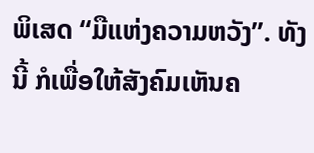ພິເສດ “ມືແຫ່ງຄວາມຫວັງ”. ທັງນີ້ ກໍເພື່ອໃຫ້ສັງຄົມເຫັນຄ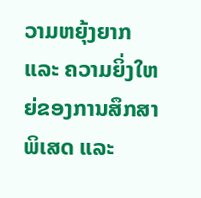ວາມຫຍຸ້ງຍາກ ແລະ ຄວາມຍິ່ງໃຫຍ່ຂອງການສຶກສາພິເສດ ແລະ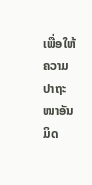ເພື່ອໃຫ້ຄວາມປາຖະໜາອັນມິດ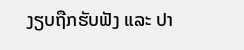ງຽບຖືກຮັບຟັງ ແລະ ປາ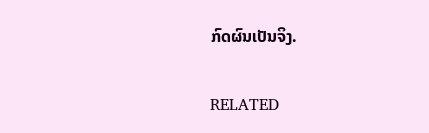ກົດຜົນເປັນຈິງ.

RELATED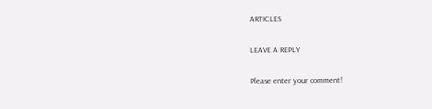ARTICLES

LEAVE A REPLY

Please enter your comment!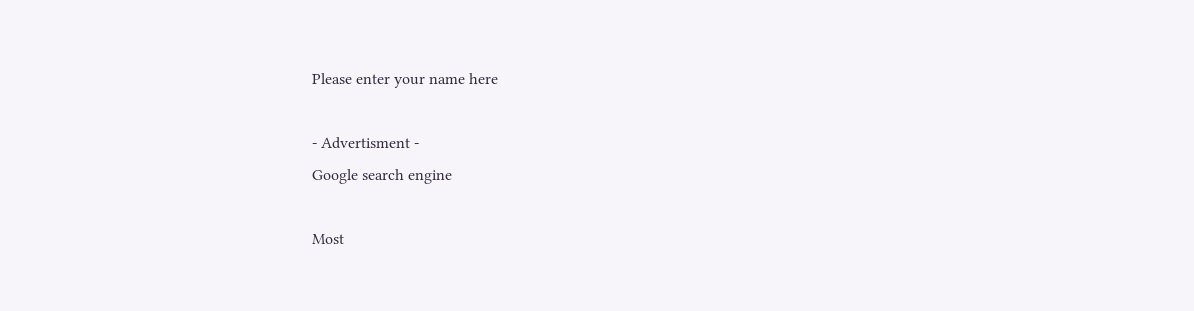Please enter your name here

- Advertisment -
Google search engine

Most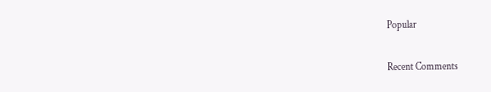Popular

Recent Comments